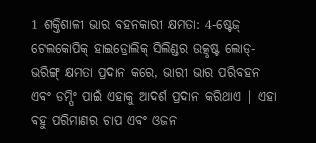1 ଶକ୍ତିଶାଳୀ ଭାର ବହନକାରୀ କ୍ଷମତା: 4-ଷ୍ଟେଜ୍ ଟେଲକୋପିକ୍ ହାଇଡ୍ରୋଲିକ୍ ସିଲିଣ୍ଡର ଉତ୍କୃଷ୍ଟ ଲୋଡ୍-ଭରିଙ୍ଗ୍ କ୍ଷମତା ପ୍ରଦାନ କରେ, ଭାରୀ ଭାର ପରିବହନ ଏବଂ ଡମ୍ପିଂ ପାଇଁ ଏହାକୁ ଆଦର୍ଶ ପ୍ରଦାନ କରିଥାଏ | ଏହା ବହୁ ପରିମାଣର ଚାପ ଏବଂ ଓଜନ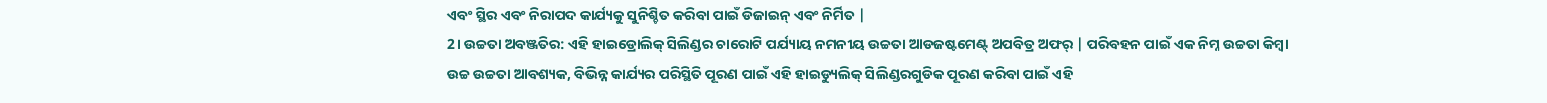ଏବଂ ସ୍ଥିର ଏବଂ ନିରାପଦ କାର୍ଯ୍ୟକୁ ସୁନିଶ୍ଚିତ କରିବା ପାଇଁ ଡିଜାଇନ୍ ଏବଂ ନିର୍ମିତ |
2। ଉଚ୍ଚତା ଅବଞ୍ଜତିର: ଏହି ହାଇଡ୍ରୋଲିକ୍ ସିଲିଣ୍ଡର ଚାରୋଟି ପର୍ଯ୍ୟାୟ ନମନୀୟ ଉଚ୍ଚତା ଆଡଜଷ୍ଟମେଣ୍ଟ୍ ଅପବିତ୍ର ଅଫର୍ | ପରିବହନ ପାଇଁ ଏକ ନିମ୍ନ ଉଚ୍ଚତା କିମ୍ବା ଉଚ୍ଚ ଉଚ୍ଚତା ଆବଶ୍ୟକ, ବିଭିନ୍ନ କାର୍ଯ୍ୟର ପରିସ୍ଥିତି ପୂରଣ ପାଇଁ ଏହି ହାଇଡ୍ୟୁଲିକ୍ ସିଲିଣ୍ଡରଗୁଡିକ ପୂରଣ କରିବା ପାଇଁ ଏହି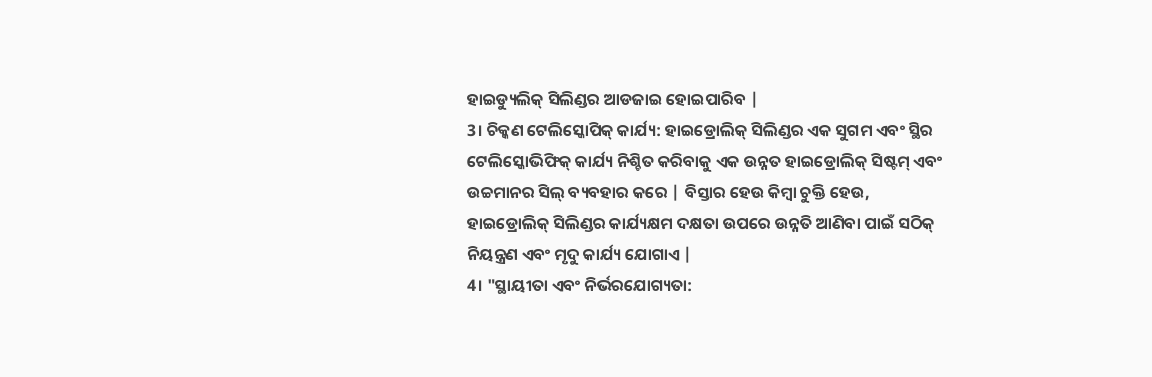ହାଇଡ୍ୟୁଲିକ୍ ସିଲିଣ୍ଡର ଆଡଜାଇ ହୋଇପାରିବ |
3। ଚିକ୍କଣ ଟେଲିସ୍କୋପିକ୍ କାର୍ଯ୍ୟ: ହାଇଡ୍ରୋଲିକ୍ ସିଲିଣ୍ଡର ଏକ ସୁଗମ ଏବଂ ସ୍ଥିର ଟେଲିସ୍କୋଭିଫିକ୍ କାର୍ଯ୍ୟ ନିଶ୍ଚିତ କରିବାକୁ ଏକ ଉନ୍ନତ ହାଇଡ୍ରୋଲିକ୍ ସିଷ୍ଟମ୍ ଏବଂ ଉଚ୍ଚମାନର ସିଲ୍ ବ୍ୟବହାର କରେ | ବିସ୍ତାର ହେଉ କିମ୍ବା ଚୁକ୍ତି ହେଉ, ହାଇଡ୍ରୋଲିକ୍ ସିଲିଣ୍ଡର କାର୍ଯ୍ୟକ୍ଷମ ଦକ୍ଷତା ଉପରେ ଉନ୍ନତି ଆଣିବା ପାଇଁ ସଠିକ୍ ନିୟନ୍ତ୍ରଣ ଏବଂ ମୃଦୁ କାର୍ଯ୍ୟ ଯୋଗାଏ |
4। "ସ୍ଥାୟୀତା ଏବଂ ନିର୍ଭରଯୋଗ୍ୟତା: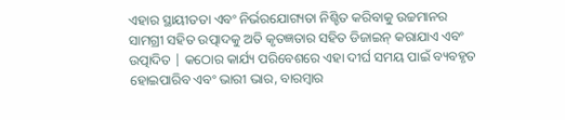ଏହାର ସ୍ଥାୟୀତତା ଏବଂ ନିର୍ଭରଯୋଗ୍ୟତା ନିଶ୍ଚିତ କରିବାକୁ ଉଚ୍ଚମାନର ସାମଗ୍ରୀ ସହିତ ଉତ୍ପାଦକୁ ଅତି କୃତଜ୍ଞତାର ସହିତ ଡିଜାଇନ୍ କରାଯାଏ ଏବଂ ଉତ୍ପାଦିତ | କଠୋର କାର୍ଯ୍ୟ ପରିବେଶରେ ଏହା ଦୀର୍ଘ ସମୟ ପାଇଁ ବ୍ୟବହୃତ ହୋଇପାରିବ ଏବଂ ଭାରୀ ଭାର, ବାରମ୍ବାର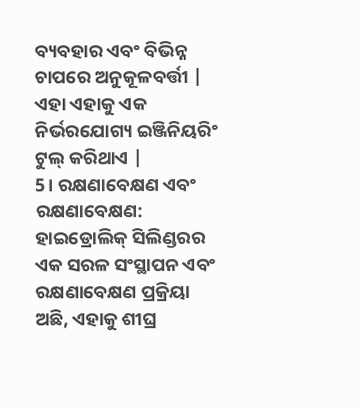ବ୍ୟବହାର ଏବଂ ବିଭିନ୍ନ ଚାପରେ ଅନୁକୂଳବର୍ତ୍ତୀ | ଏହା ଏହାକୁ ଏକ ନିର୍ଭରଯୋଗ୍ୟ ଇଞ୍ଜିନିୟରିଂ ଟୁଲ୍ କରିଥାଏ |
5। ରକ୍ଷଣାବେକ୍ଷଣ ଏବଂ ରକ୍ଷଣାବେକ୍ଷଣ: ହାଇଡ୍ରୋଲିକ୍ ସିଲିଣ୍ଡରର ଏକ ସରଳ ସଂସ୍ଥାପନ ଏବଂ ରକ୍ଷଣାବେକ୍ଷଣ ପ୍ରକ୍ରିୟା ଅଛି, ଏହାକୁ ଶୀଘ୍ର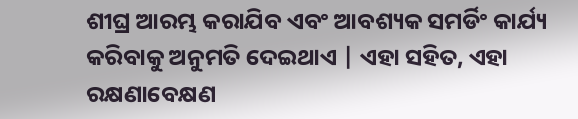ଶୀଘ୍ର ଆରମ୍ଭ କରାଯିବ ଏବଂ ଆବଶ୍ୟକ ସମର୍ଡିଂ କାର୍ଯ୍ୟ କରିବାକୁ ଅନୁମତି ଦେଇଥାଏ | ଏହା ସହିତ, ଏହା ରକ୍ଷଣାବେକ୍ଷଣ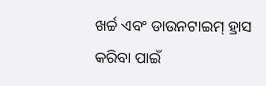ଖର୍ଚ୍ଚ ଏବଂ ଡାଉନଟାଇମ୍ ହ୍ରାସ କରିବା ପାଇଁ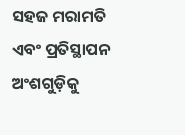ସହଜ ମରାମତି ଏବଂ ପ୍ରତିସ୍ଥାପନ ଅଂଶଗୁଡ଼ିକୁ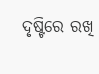ଦୃଷ୍ଟିରେ ରଖି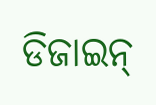ଡିଜାଇନ୍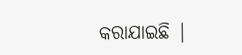କରାଯାଇଛି |